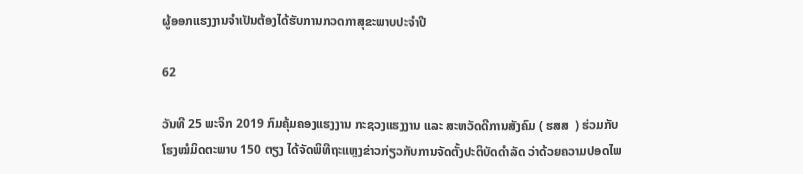ຜູ້ອອກແຮງງານຈຳເປັນຕ້ອງໄດ້ຮັບການກວດກາສຸຂະພາບປະຈຳປີ

62

ວັນທີ 25 ພະຈິກ 2019 ກົມຄຸ້ມຄອງແຮງງານ ກະຊວງແຮງງານ ແລະ ສະຫວັດດີການສັງຄົມ ( ຮສສ  ) ຮ່ວມກັບ ໂຮງໝໍມິດຕະພາບ 150 ຕຽງ ໄດ້ຈັດພິທີຖະແຫຼງຂ່າວກ່ຽວກັບການຈັດຕັ້ງປະຕິບັດດໍາລັດ ວ່າດ້ວຍຄວາມປອດໄພ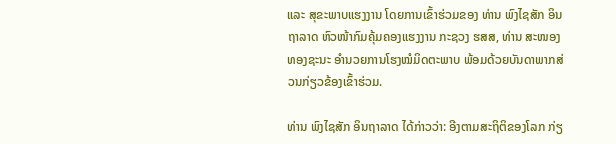ແລະ ສຸຂະພາບແຮງງານ ໂດຍການເຂົ້າຮ່ວມຂອງ ທ່ານ ພົງໄຊສັກ ອິນຖາລາດ ຫົວໜ້າກົມຄຸ້ມຄອງແຮງງານ ກະຊວງ ຮສສ, ທ່ານ ສະໜອງ ທອງຊະນະ ອໍານວຍການໂຮງໝໍມິດຕະພາບ ພ້ອມດ້ວຍບັນດາພາກສ່ວນກ່ຽວຂ້ອງເຂົ້າຮ່ວມ.

ທ່ານ ພົງໄຊສັກ ອິນຖາລາດ ໄດ້ກ່າວວ່າ: ອີງຕາມສະຖິຕິຂອງໂລກ ກ່ຽ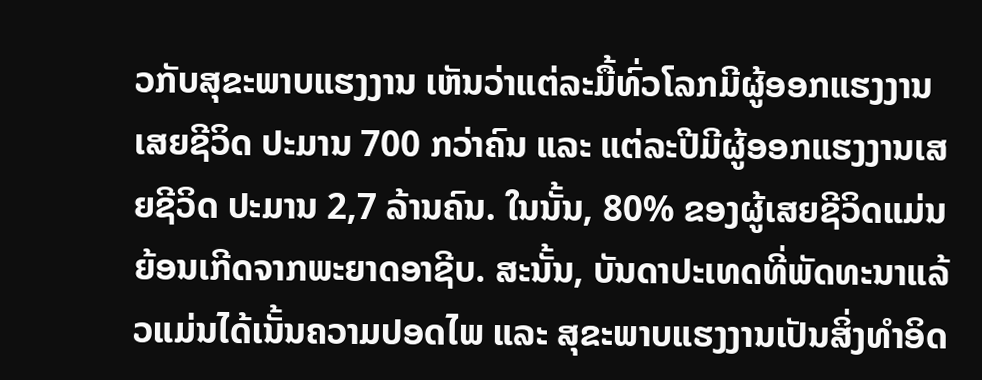ວກັບສຸຂະພາບແຮງງານ ເຫັນວ່າແຕ່ລະມື້ທົ່ວໂລກມີຜູ້ອອກແຮງງານເສຍຊີວິດ ປະມານ 700 ກວ່າຄົນ ແລະ ແຕ່ລະປີມີຜູ້ອອກແຮງງານເສຍຊີວິດ ປະມານ 2,7 ລ້ານຄົນ. ໃນນັ້ນ, 80% ຂອງຜູ້ເສຍຊີວິດແມ່ນຍ້ອນເກີດຈາກພະຍາດອາຊີບ. ສະນັ້ນ, ບັນດາປະເທດທີ່ພັດທະນາແລ້ວແມ່ນໄດ້ເນັ້ນຄວາມປອດໄພ ແລະ ສຸຂະພາບແຮງງານເປັນສິ່ງທຳອິດ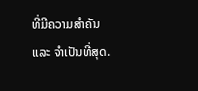ທີ່ມີຄວາມສຳຄັນ ແລະ ຈໍາເປັນທີ່ສຸດ.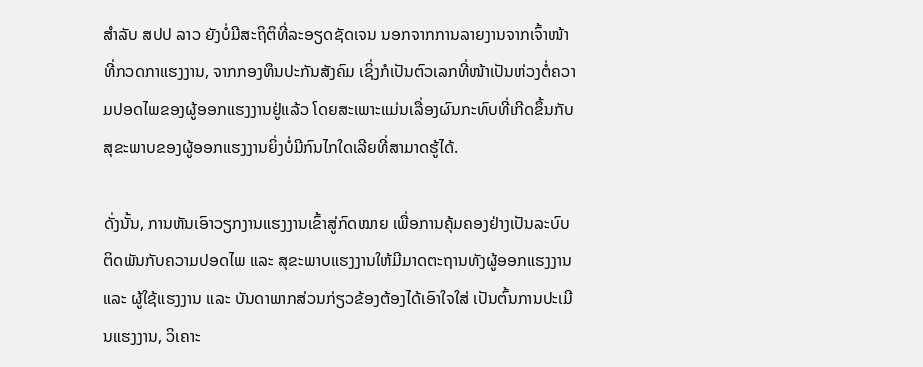ສຳລັບ ສປປ ລາວ ຍັງບໍ່ມີສະຖິຕິທີ່ລະອຽດຊັດເຈນ ນອກຈາກການລາຍງານຈາກເຈົ້າໜ້າທີ່ກວດກາແຮງງານ, ຈາກກອງທຶນປະກັນສັງຄົມ ເຊິ່ງກໍເປັນຕົວເລກທີ່ໜ້າເປັນຫ່ວງຕໍ່ຄວາມປອດໄພຂອງຜູ້ອອກແຮງງານຢູ່ແລ້ວ ໂດຍສະເພາະແມ່ນເລື່ອງຜົນກະທົບທີ່ເກີດຂຶ້ນກັບສຸຂະພາບຂອງຜູ້ອອກແຮງງານຍິ່ງບໍ່ມີກົນໄກໃດເລີຍທີ່ສາມາດຮູ້ໄດ້.

ດັ່ງນັ້ນ, ການຫັນເອົາວຽກງານແຮງງານເຂົ້າສູ່ກົດໝາຍ ເພື່ອການຄຸ້ມຄອງຢ່າງເປັນລະບົບຕິດພັນກັບຄວາມປອດໄພ ແລະ ສຸຂະພາບແຮງງານໃຫ້ມີມາດຕະຖານທັງຜູ້ອອກແຮງງານ ແລະ ຜູ້ໃຊ້ແຮງງານ ແລະ ບັນດາພາກສ່ວນກ່ຽວຂ້ອງຕ້ອງໄດ້ເອົາໃຈໃສ່ ເປັນຕົ້ນການປະເມີນແຮງງານ, ວິເຄາະ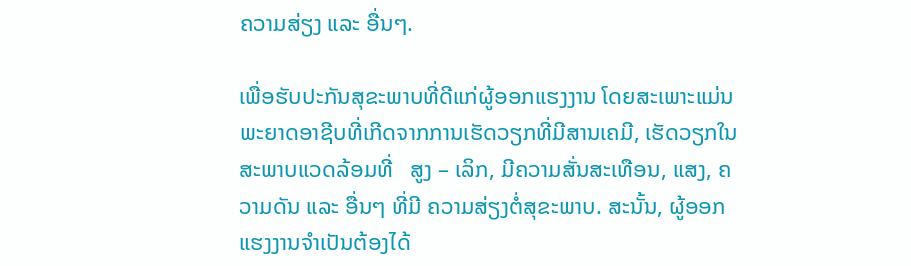ຄວາມສ່ຽງ ແລະ ອື່ນໆ.

ເພື່ອຮັບປະກັນສຸຂະພາບທີ່ດີແກ່ຜູ້ອອກແຮງງານ ໂດຍສະເພາະແມ່ນພະຍາດອາຊີບທີ່ເກີດຈາກການເຮັດວຽກທີ່ມີສານເຄມີ, ເຮັດວຽກໃນສະພາບແວດລ້ອມທີ່   ສູງ – ເລິກ, ມີຄວາມສັ່ນສະເທືອນ, ແສງ, ຄວາມດັນ ແລະ ອື່ນໆ ທີ່ມີ ຄວາມສ່ຽງຕໍ່ສຸຂະພາບ. ສະນັ້ນ, ຜູ້ອອກແຮງງານຈຳເປັນຕ້ອງໄດ້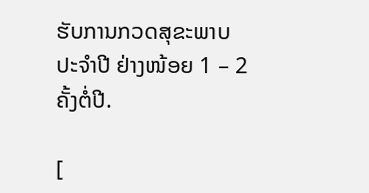ຮັບການກວດສຸຂະພາບປະຈຳປີ ຢ່າງໜ້ອຍ 1 – 2 ຄັ້ງຕໍ່ປີ.

[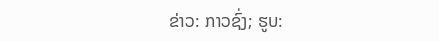ຂ່າວ: ກາວຊົ່ງ; ຮູບ: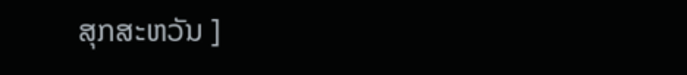ສຸກສະຫວັນ ]